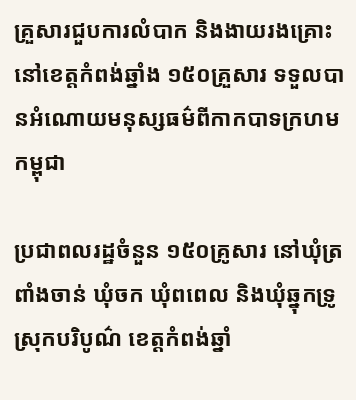គ្រួសារជួបការលំបាក និងងាយរងគ្រោះ នៅខេត្តកំពង់ឆ្នាំង ១៥០គ្រួសារ ទទួលបានអំណោយមនុស្សធម៌ពីកាកបាទក្រហមកម្ពុជា

ប្រជាពលរដ្ឋចំនួន ១៥០គ្រូសារ នៅឃុំត្រពាំងចាន់ ឃុំចក ឃុំពពេល និងឃុំឆ្នុកទ្រូ ស្រុកបរិបូណ៌ ខេត្តកំពង់ឆ្នាំ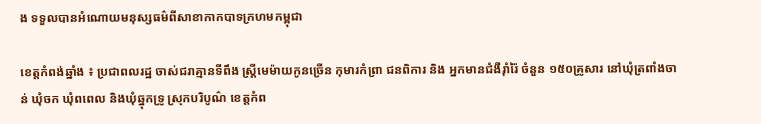ង ទទួលបានអំណោយមនុស្សធម៌ពីសាខាកាកបាទក្រហមកម្ពុជា

ខេត្តកំពង់ឆ្នាំង ៖ ប្រជាពលរដ្ឋ ចាស់ជរាគ្មានទីពឹង ស្ត្រីមេម៉ាយកូនច្រើន កុមារកំព្រា ជនពិការ និង អ្នកមានជំងឺរ៉ាំរ៉ៃ ចំនួន ១៥០គ្រូសារ នៅឃុំត្រពាំងចាន់ ឃុំចក ឃុំពពេល និងឃុំឆ្នុកទ្រូ ស្រុកបរិបូណ៌ ខេត្តកំព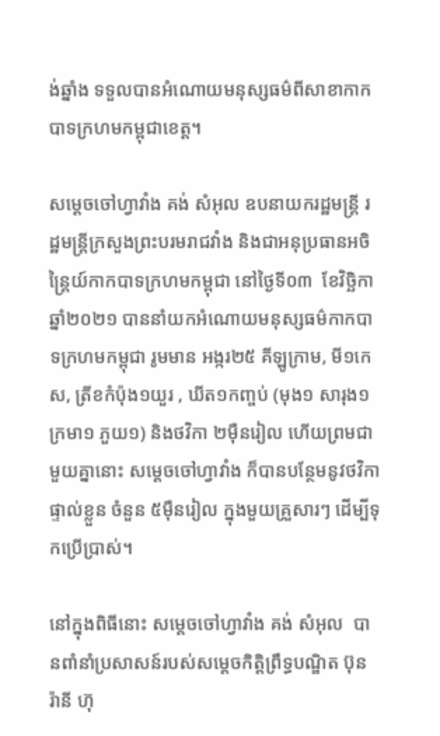ង់ឆ្នាំង ទទួលបានអំណោយមនុស្សធម៌ពីសាខាកាកបាទក្រហមកម្ពុជាខេត្ត។

សម្ដេចចៅហ្វាវាំង គង់ សំអុល ឧបនាយករដ្ឋមន្ត្រី រដ្ឋមន្ត្រីក្រសួងព្រះបរមរាជវាំង និងជាអនុប្រធានអចិន្ត្រៃយ៍កាកបាទក្រហមកម្ពុជា នៅថ្ងៃទី០៣  ខែវិច្ឆិកា ឆ្នាំ២០២១ បាននាំយកអំណោយមនុស្សធម៌កាកបាទក្រហមកម្ពុជា រូមមាន អង្ករ២៥ គីឡូក្រាម, មី១កេស, ត្រីខកំប៉ុង១យួរ , ឃីត១កញ្ចប់ (មុង១ សារុង១ ក្រមា១ ភួយ១) និងថវិកា ២ម៉ឺនរៀល ហើយព្រមជាមួយគ្នានោះ សម្ដេចចៅហ្វាវាំង ក៏បានបន្ថែមនូវថវិកាផ្ទាល់ខ្លួន ចំនួន ៥ម៉ឺនរៀល ក្នុងមួយគ្រួសារៗ ដើម្បីទុកប្រើប្រាស់។

នៅក្នុងពិធីនោះ សម្ដេចចៅហ្វាវាំង គង់ សំអុល  បានពាំនាំប្រសាសន៍របស់សម្តេចកិត្តិព្រឹទ្ធបណ្ឌិត ប៊ុន រ៉ានី ហ៊ុ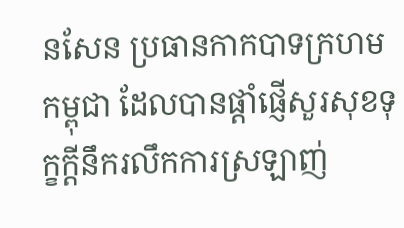នសែន ប្រធានកាកបាទក្រហមកម្ពុជា ដែលបានផ្ដាំផ្ញើសួរសុខទុក្ខក្តីនឹករលឹកការស្រឡាញ់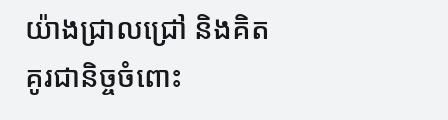យ៉ាងជ្រាលជ្រៅ និងគិតគូរជានិច្ចចំពោះ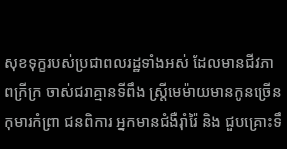សុខទុក្ខរបស់ប្រជាពលរដ្ឋទាំងអស់ ដែលមានជីវភាពក្រីក្រ ចាស់ជរាគ្មានទីពឹង ស្ត្រីមេម៉ាយមានកូនច្រើន កុមារកំព្រា ជនពិការ អ្នកមានជំងឺរ៉ាំរ៉ៃ និង ជួបគ្រោះទឹ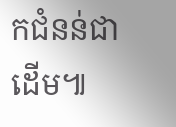កជំនន់ជាដើម៕